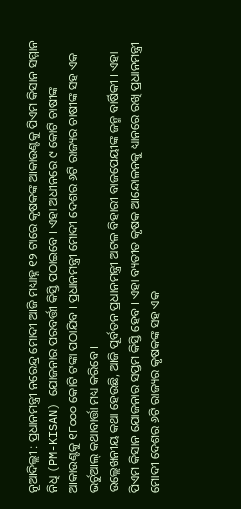ନୂଆଦିଲ୍ଲୀ : ପ୍ରଧାନମନ୍ତ୍ରୀ ନରେନ୍ଦ୍ର ମୋଦୀ ଆଜି ମଧ୍ୟାହ୍ନ ୧୨ ଟାରେ କୃଷକଙ୍କ ଆକାଉଣ୍ଟକୁ ପିଏମ କିସାନ ସମ୍ମାନ ନିଧି (PM-KISAN) ଯୋଜନାର ପରବର୍ତ୍ତୀ କିସ୍ତି ପଠାଇବେ । ଏହା ଅଧୀନରେ ୯ କୋଟି ଚାଷୀଙ୍କ ଆକାଉଣ୍ଟକୁ ୧୮୦୦୦ କୋଟି ଟଙ୍କା ପଠାଯିବ । ପ୍ରଧାନମନ୍ତ୍ରୀ ମୋଦୀ ଦେଶର ୬ଟି ରାଜ୍ୟର ଚାଷୀଙ୍କ ସହ ଏକ ଭର୍ଚୁଆଲ୍ କଥାବାର୍ତ୍ତା ମଧ୍ୟ କରିବେ ।
ଉଲ୍ଲେଖନୀୟ କଥା ହେଉଛି, ଆଜି ପୂର୍ବତନ ପ୍ରଧାନମନ୍ତ୍ରୀ ଅଟଳ ବିହାରୀ ବାଜପେୟୀଙ୍କ ଜନ୍ମ ବାର୍ଷିକୀ । ଏହା ପିଏମ କିସାନ ଯୋଜନାର ସପ୍ତମ କିସ୍ତି ହେବ । ଏହା ବ୍ୟତୀତ କୃଷକ ଆନ୍ଦୋଳନକୁ ଧ୍ୟାନରେ ରଖି ପ୍ରଧାନମନ୍ତ୍ରୀ ମୋଦୀ ଦେଶର ୬ଟି ରାଜ୍ୟର କୃଷକଙ୍କ ସହ ଏକ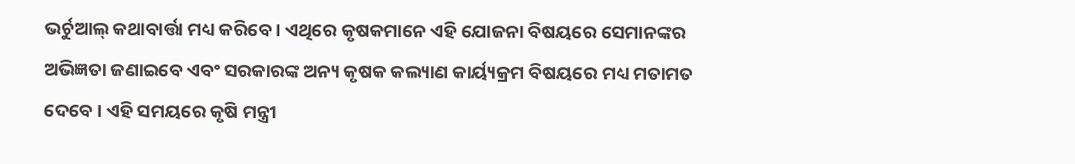ଭର୍ଚୁଆଲ୍ କଥାବାର୍ତ୍ତା ମଧ୍ୟ କରିବେ । ଏଥିରେ କୃଷକମାନେ ଏହି ଯୋଜନା ବିଷୟରେ ସେମାନଙ୍କର ଅଭିଜ୍ଞତା ଜଣାଇବେ ଏବଂ ସରକାରଙ୍କ ଅନ୍ୟ କୃଷକ କଲ୍ୟାଣ କାର୍ୟ୍ୟକ୍ରମ ବିଷୟରେ ମଧ୍ୟ ମତାମତ ଦେବେ । ଏହି ସମୟରେ କୃଷି ମନ୍ତ୍ରୀ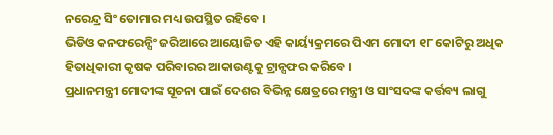ନରେନ୍ଦ୍ର ସିଂ ତୋମାର ମଧ୍ୟ ଉପସ୍ଥିତ ରହିବେ ।
ଭିଡିଓ କନଫରେନ୍ସିଂ ଜରିଆରେ ଆୟୋଜିତ ଏହି କାର୍ୟ୍ୟକ୍ରମରେ ପିଏମ ମୋଦୀ ୧୮ କୋଟିରୁ ଅଧିକ ହିତାଧିକାରୀ କୃଷକ ପରିବାରର ଆକାଉଣ୍ଟକୁ ଟ୍ରାନ୍ସଫର କରିବେ ।
ପ୍ରଧାନମନ୍ତ୍ରୀ ମୋଦୀଙ୍କ ସୂଚନା ପାଇଁ ଦେଶର ବିଭିନ୍ନ କ୍ଷେତ୍ରରେ ମନ୍ତ୍ରୀ ଓ ସାଂସଦଙ୍କ କର୍ତ୍ତବ୍ୟ ଲାଗୁ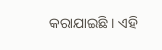କରାଯାଇଛି । ଏହି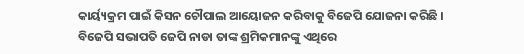କାର୍ୟ୍ୟକ୍ରମ ପାଇଁ କିସନ ଚୌପାଲ ଆୟୋଜନ କରିବାକୁ ବିଜେପି ଯୋଜନା କରିଛି । ବିଜେପି ସଭାପତି ଜେପି ନାଡା ତାଙ୍କ ଶ୍ରମିକମାନଙ୍କୁ ଏଥିରେ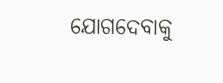ଯୋଗଦେବାକୁ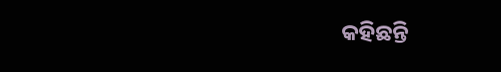କହିଛନ୍ତି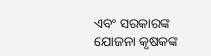ଏବଂ ସରକାରଙ୍କ ଯୋଜନା କୃଷକଙ୍କ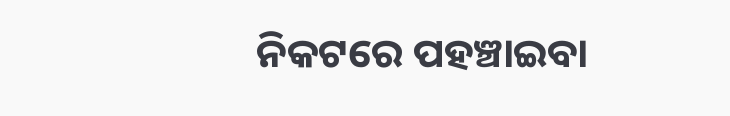ନିକଟରେ ପହଞ୍ଚାଇବା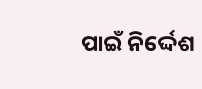ପାଇଁ ନିର୍ଦ୍ଦେଶ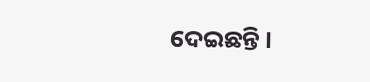ଦେଇଛନ୍ତି ।